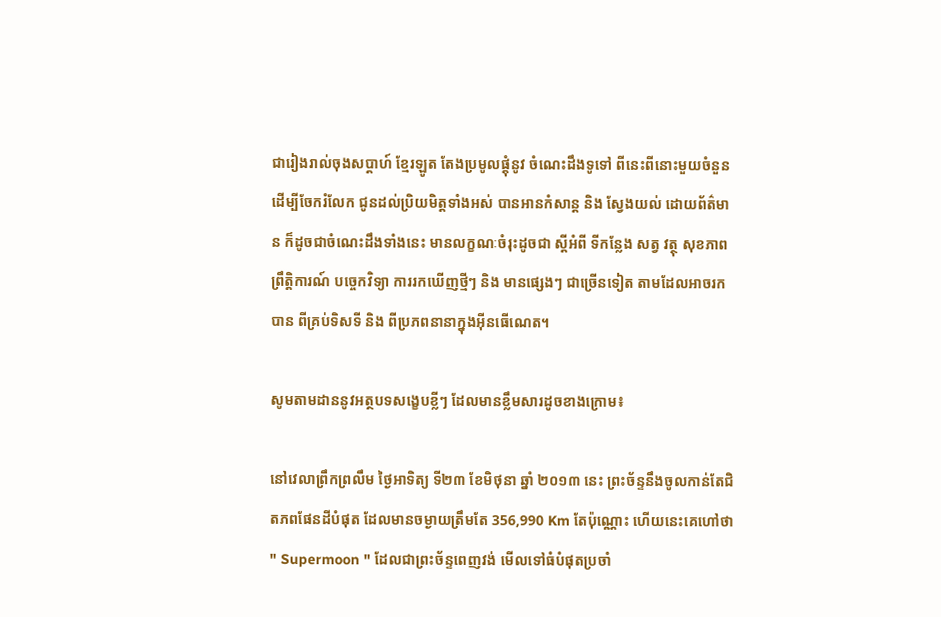ជារៀងរាល់ចុងសប្តាហ៍ ខ្មែរឡូត តែងប្រមូលផ្តុំនូវ ចំណេះដឹងទូទៅ ពីនេះពីនោះមួយចំនួន ដើម្បីចែករំលែក ជូនដល់ប្រិយមិត្តទាំងអស់ បានអានកំសាន្ត និង ស្វែងយល់ ដោយព័ត៌មាន ក៏ដូចជាចំណេះដឹងទាំងនេះ មានលក្ខណៈចំរុះដូចជា ស្តីអំពី ទីកន្លែង សត្វ វត្ថុ សុខភាព ព្រឹត្តិការណ៍ បច្ចេកវិទ្យា ការរកឃើញថ្មីៗ និង មានផ្សេងៗ ជាច្រើនទៀត តាមដែលអាចរកបាន ពីគ្រប់ទិសទី និង ពីប្រភពនានាក្នុងអ៊ីនធើណេត។

សូមតាមដាននូវអត្ថបទសង្ខេបខ្លីៗ ដែលមានខ្លឹមសារដូចខាងក្រោម៖

នៅវេលាព្រឹកព្រលឹម ថ្ងៃអាទិត្យ ទី២៣ ខែមិថុនា ឆ្នាំ ២០១៣ នេះ ព្រះច័ន្ទនឹងចូលកាន់តែជិតភពផែនដីបំផុត ដែលមានចម្ងាយត្រឹមតែ 356,990 Km តែប៉ុណ្ណោះ ហើយនេះគេហៅថា " Supermoon " ដែលជាព្រះច័ន្ទពេញវង់ មើលទៅធំបំផុតប្រចាំ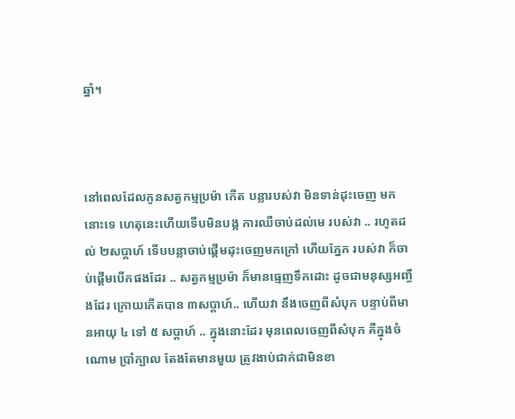ឆ្នាំ។



នៅពេលដែលកូនសត្វកម្មប្រម៉ា កើត បន្លារបស់វា មិនទាន់ដុះចេញ មកនោះទេ ហេតុនេះហើយទើបមិនបង្ក ការឈឺចាប់ដល់មេ របស់វា .. រហូតដល់ ២សប្តាហ៍ ទើបបន្លាចាប់ផ្តើមដុះចេញមកក្រៅ ហើយភ្នែក របស់វា ក៏ចាប់ផ្តើមបើកផងដែរ .. សត្វកម្មប្រម៉ា ក៏មានធ្មេញទឹកដោះ ដូចជាមនុស្សអញ្ចឹងដែរ ក្រោយកើតបាន ៣សប្តាហ៍.. ហើយវា នឹងចេញពីសំបុក បន្ទាប់ពីមានអាយុ ៤ ទៅ ៥ សប្តាហ៍ .. ក្នុងនោះដែរ មុនពេលចេញពីសំបុក គឺក្នុងចំណោម ប្រាំក្បាល តែងតែមានមួយ ត្រូវងាប់ជាក់ជាមិនខា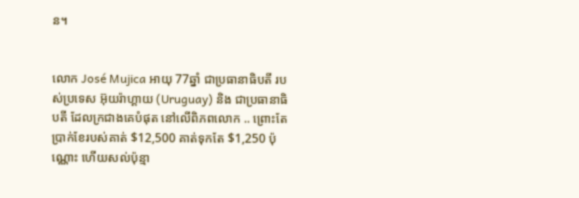ន។


លោក José Mujica អាយុ 77ឆ្នាំ ជាប្រធានាធិបតី របស់ប្រទេស អ៊ុយរ៉ាហ្គាយ (Uruguay) និង ជាប្រធានាធិបតី ដែលក្រជាងគេបំផុត នៅលើពិភពលោក .. ព្រោះតែប្រាក់ខែរបស់គាត់ $12,500 គាត់ទុកតែ $1,250 ប៉ុណ្ណោះ ហើយសល់ប៉ុន្មា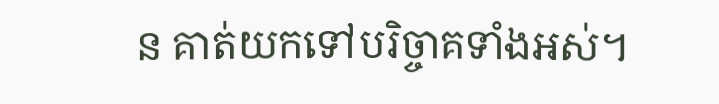ន គាត់យកទៅបរិច្ចាគទាំងអស់។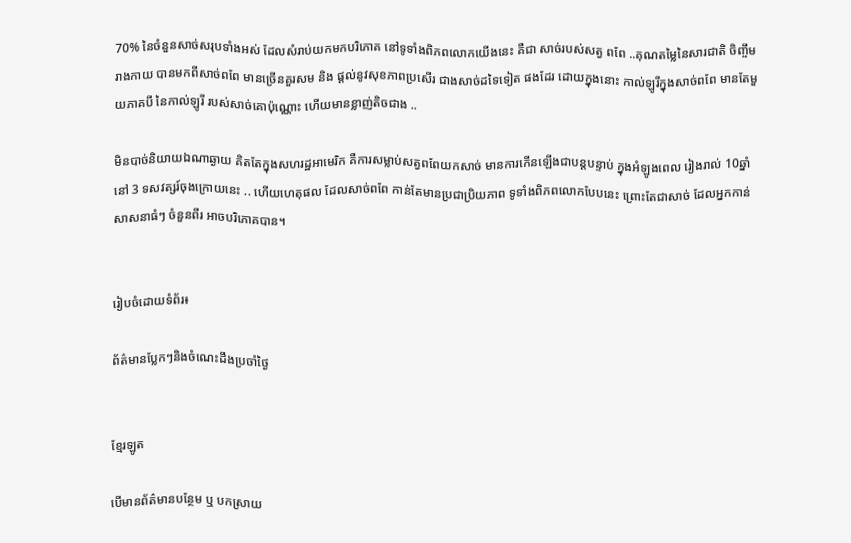70% នៃចំនួនសាច់សរុបទាំងអស់ ដែលសំរាប់យកមកបរិភោគ នៅទូទាំងពិភពលោកយើងនេះ គឺជា សាច់របស់សត្វ ពពែ ..គុណតម្លៃនៃសារជាតិ ចិញ្ចឹមរាងកាយ បានមកពីសាច់ពពែ មានច្រើនគួរសម និង ផ្តល់នូវសុខភាពប្រសើរ ជាងសាច់ដទៃទៀត ផងដែរ ដោយក្នុងនោះ កាល់ឡូរីក្នុងសាច់ពពែ មានតែមួយភាគបី នៃកាល់ឡូរី របស់សាច់គោប៉ុណ្ណោះ ហើយមានខ្លាញ់តិចជាង ..

មិនបាច់និយាយឯណាឆ្ងាយ គិតតែក្នុងសហរដ្ឋអាមេរិក គឺការសម្លាប់សត្វពពែយកសាច់ មានការកើនឡើងជាបន្តបន្ទាប់ ក្នុងអំឡូងពេល រៀងរាល់ 10ឆ្នាំ នៅ 3 ទសវត្សរ៍ចុងក្រោយនេះ .. ហើយហេតុផល ដែលសាច់ពពែ កាន់តែមានប្រជាប្រិយភាព ទូទាំងពិភពលោកបែបនេះ ព្រោះតែជាសាច់ ដែលអ្នកកាន់ សាសនាធំៗ ចំនួនពីរ អាចបរិភោគបាន។


រៀបចំដោយទំព័រ៖

ព័ត៌មានប្លែកៗនិងចំណេះដឹងប្រចាំថ្ងៃ


ខ្មែរឡូត

បើមានព័ត៌មានបន្ថែម ឬ បកស្រាយ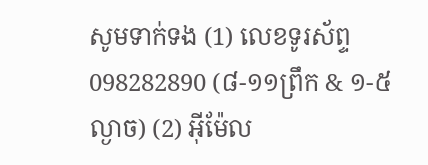សូមទាក់ទង (1) លេខទូរស័ព្ទ 098282890 (៨-១១ព្រឹក & ១-៥ល្ងាច) (2) អ៊ីម៉ែល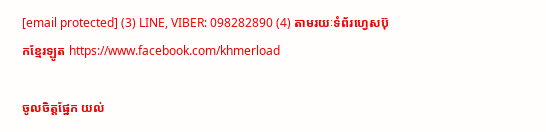[email protected] (3) LINE, VIBER: 098282890 (4) តាមរយៈទំព័រហ្វេសប៊ុកខ្មែរឡូត https://www.facebook.com/khmerload

ចូលចិត្តផ្នែក យល់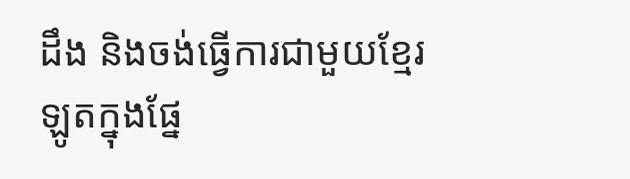ដឹង និងចង់ធ្វើការជាមួយខ្មែរឡូតក្នុងផ្នែ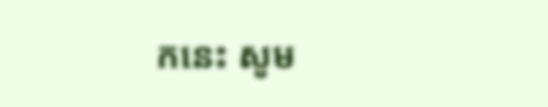កនេះ សូម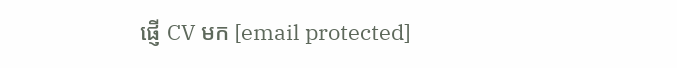ផ្ញើ CV មក [email protected]